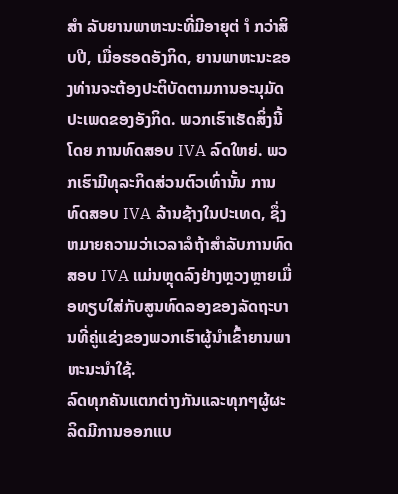ສຳ ລັບຍານພາຫະນະທີ່ມີອາຍຸຕ່ ຳ ກວ່າສິບປີ, ເມື່ອຮອດອັງກິດ, ຍານພາຫະນະຂອງທ່ານຈະຕ້ອງປະຕິບັດຕາມການອະນຸມັດປະເພດຂອງອັງກິດ. ພວກເຮົາເຮັດສິ່ງນີ້ໂດຍ ການທົດສອບ IVA ລົດໃຫຍ່. ພວກເຮົາມີທຸລະກິດສ່ວນຕົວເທົ່ານັ້ນ ການທົດສອບ IVA ລ້ານຊ້າງໃນປະເທດ, ຊຶ່ງຫມາຍຄວາມວ່າເວລາລໍຖ້າສໍາລັບການທົດສອບ IVA ແມ່ນຫຼຸດລົງຢ່າງຫຼວງຫຼາຍເມື່ອທຽບໃສ່ກັບສູນທົດລອງຂອງລັດຖະບານທີ່ຄູ່ແຂ່ງຂອງພວກເຮົາຜູ້ນໍາເຂົ້າຍານພາຫະນະນໍາໃຊ້.
ລົດທຸກຄັນແຕກຕ່າງກັນແລະທຸກໆຜູ້ຜະລິດມີການອອກແບ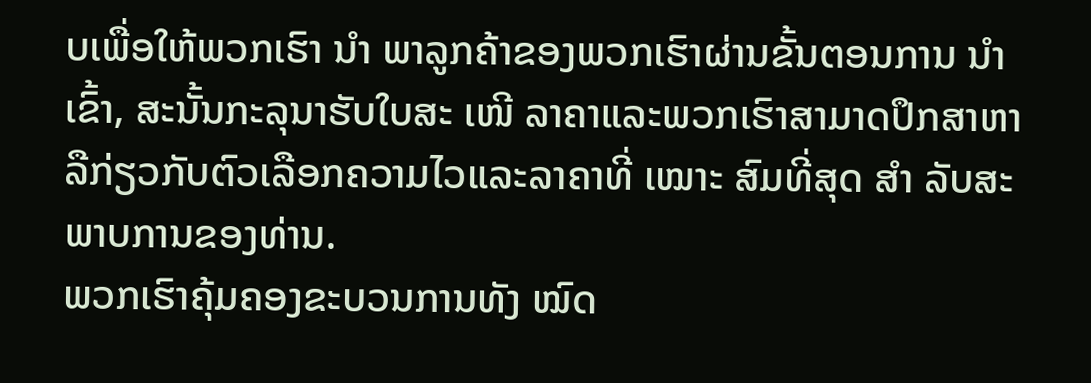ບເພື່ອໃຫ້ພວກເຮົາ ນຳ ພາລູກຄ້າຂອງພວກເຮົາຜ່ານຂັ້ນຕອນການ ນຳ ເຂົ້າ, ສະນັ້ນກະລຸນາຮັບໃບສະ ເໜີ ລາຄາແລະພວກເຮົາສາມາດປຶກສາຫາລືກ່ຽວກັບຕົວເລືອກຄວາມໄວແລະລາຄາທີ່ ເໝາະ ສົມທີ່ສຸດ ສຳ ລັບສະພາບການຂອງທ່ານ.
ພວກເຮົາຄຸ້ມຄອງຂະບວນການທັງ ໝົດ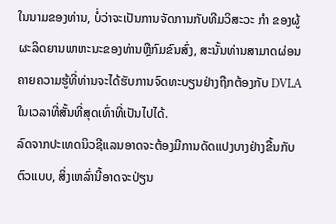ໃນນາມຂອງທ່ານ, ບໍ່ວ່າຈະເປັນການຈັດການກັບທີມວິສະວະ ກຳ ຂອງຜູ້ຜະລິດຍານພາຫະນະຂອງທ່ານຫຼືກົມຂົນສົ່ງ, ສະນັ້ນທ່ານສາມາດຜ່ອນຄາຍຄວາມຮູ້ທີ່ທ່ານຈະໄດ້ຮັບການຈົດທະບຽນຢ່າງຖືກຕ້ອງກັບ DVLA ໃນເວລາທີ່ສັ້ນທີ່ສຸດເທົ່າທີ່ເປັນໄປໄດ້.
ລົດຈາກປະເທດນິວຊີແລນອາດຈະຕ້ອງມີການດັດແປງບາງຢ່າງຂື້ນກັບຕົວແບບ, ສິ່ງເຫລົ່ານີ້ອາດຈະປ່ຽນ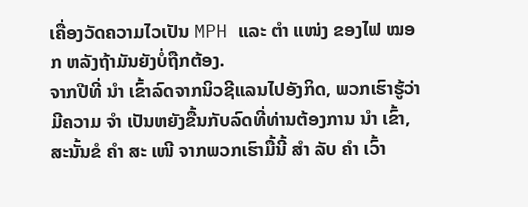ເຄື່ອງວັດຄວາມໄວເປັນ MPH ແລະ ຕຳ ແໜ່ງ ຂອງໄຟ ໝອກ ຫລັງຖ້າມັນຍັງບໍ່ຖືກຕ້ອງ.
ຈາກປີທີ່ ນຳ ເຂົ້າລົດຈາກນິວຊີແລນໄປອັງກິດ, ພວກເຮົາຮູ້ວ່າມີຄວາມ ຈຳ ເປັນຫຍັງຂື້ນກັບລົດທີ່ທ່ານຕ້ອງການ ນຳ ເຂົ້າ, ສະນັ້ນຂໍ ຄຳ ສະ ເໜີ ຈາກພວກເຮົາມື້ນີ້ ສຳ ລັບ ຄຳ ເວົ້າ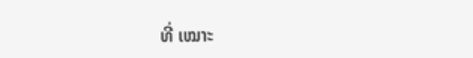ທີ່ ເໝາະ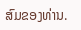ສົມຂອງທ່ານ.